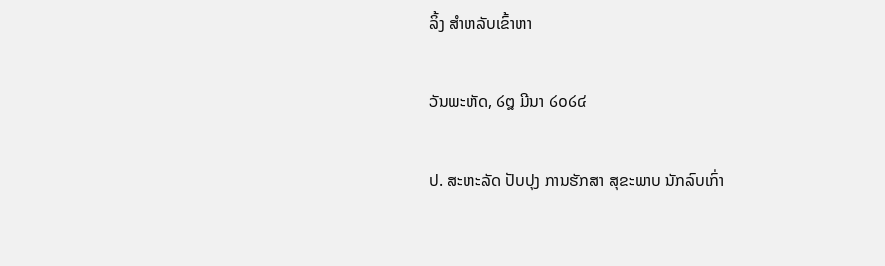ລິ້ງ ສຳຫລັບເຂົ້າຫາ

ວັນພະຫັດ, ໒໘ ມີນາ ໒໐໒໔

ປ. ສະຫະລັດ ປັບປຸງ ການຮັກສາ ສຸຂະພາບ ນັກລົບເກົ່າ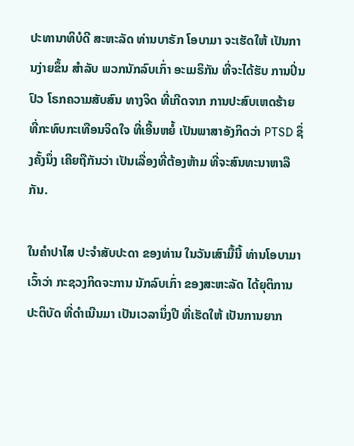ປະທານາທິບໍດີ ສະຫະລັດ ທ່ານບາຣັກ ໂອບາມາ ຈະເຮັດໃຫ້ ເປັນການງ່າຍຂຶ້ນ ສຳລັບ ພວກນັກລົບເກົ່າ ອະເມຣິກັນ ທີ່ຈະໄດ້ຮັບ ການປິ່ນປົວ ໂຣກຄວາມສັບສົນ ທາງຈິດ ທີ່ເກີດຈາກ ການປະສົບເຫດຮ້າຍ ທີ່ກະທົບກະເທືອນຈິດໃຈ ທີ່ເອີ້ນຫຍໍ້ ເປັນພາສາອັງກິດວ່າ PTSD ຊຶ່ງຄັ້ງນຶ່ງ ເຄີຍຖືກັນວ່າ ເປັນເລື່ອງທີ່ຕ້ອງຫ້າມ ທີ່ຈະສົນທະນາຫາລືກັນ.

ໃນຄຳປາໄສ ປະຈຳສັບປະດາ ຂອງທ່ານ ໃນວັນເສົາມື້ນີ້ ທ່ານໂອບາມາ ເວົ້າວ່າ ກະຊວງກິດຈະການ ນັກລົບເກົ່າ ຂອງສະຫະລັດ ໄດ້ຍຸຕິການປະຕິບັດ ທີ່ດຳເນີນມາ ເປັນເວລານຶ່ງປີ ທີ່ເຮັດໃຫ້ ເປັນການຍາກ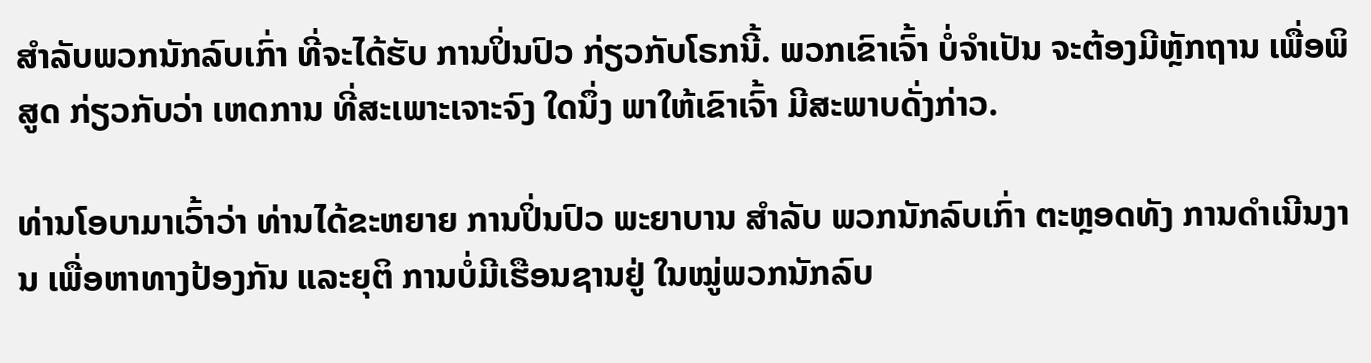ສຳລັບພວກນັກລົບເກົ່າ ທີ່ຈະໄດ້ຮັບ ການປິ່ນປົວ ກ່ຽວກັບໂຣກນີ້. ພວກເຂົາເຈົ້າ ບໍ່ຈຳເປັນ ຈະຕ້ອງມີຫຼັກຖານ ເພື່ອພິສູດ ກ່ຽວກັບວ່າ ເຫດການ ທີ່ສະເພາະເຈາະຈົງ ໃດນຶ່ງ ພາໃຫ້ເຂົາເຈົ້າ ມີສະພາບດັ່ງກ່າວ.

ທ່ານໂອບາມາເວົ້າວ່າ ທ່ານໄດ້ຂະຫຍາຍ ການປິ່ນປົວ ພະຍາບານ ສຳລັບ ພວກນັກລົບເກົ່າ ຕະຫຼອດທັງ ການດຳເນີນງານ ເພື່ອຫາທາງປ້ອງກັນ ແລະຍຸຕິ ການບໍ່ມີເຮືອນຊານຢູ່ ໃນໝູ່ພວກນັກລົບ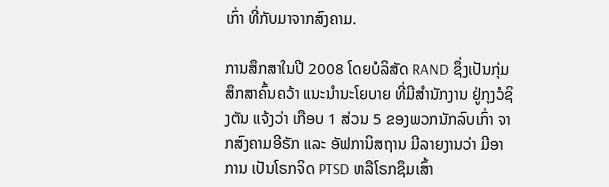ເກົ່າ ທີ່ກັບມາຈາກສົງຄາມ.

ການສຶກສາໃນປີ 2008 ໂດຍບໍລິສັດ RAND ຊຶ່ງເປັນກຸ່ມສຶກສາຄົ້ນຄວ້າ ແນະນຳນະໂຍບາຍ ທີ່ມີສຳນັກງານ ຢູ່ກຸງວໍຊິງຕັນ ແຈ້ງວ່າ ເກືອບ 1 ສ່ວນ 5 ຂອງພວກນັກລົບເກົ່າ ຈາກສົງຄາມອີຣັກ ແລະ ອັຟການິສຖານ ມີລາຍງານວ່າ ມີອາການ ເປັນໂຣກຈິດ PTSD ຫລືໂຣກຊຶມເສົ້າ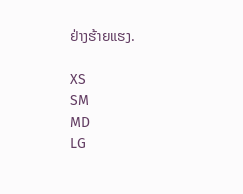ຢ່າງຮ້າຍແຮງ.

XS
SM
MD
LG